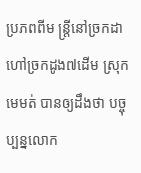ប្រភពពីម ន្ត្រីនៅច្រកដា ហៅច្រកដូង៧ដើម ស្រុកមេមត់ បានឲ្យដឹងថា បច្ចុប្បន្នលោក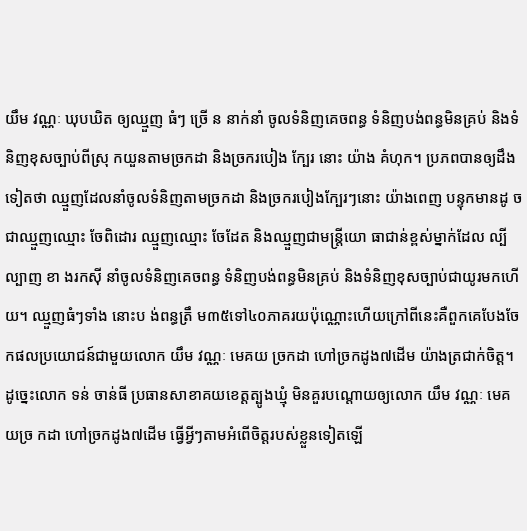យឹម វណ្ណៈ ឃុបឃិត ឲ្យឈ្មួញ ធំៗ ច្រើ ន នាក់នាំ ចូលទំនិញគេចពន្ធ ទំនិញបង់ពន្ធមិនគ្រប់ និងទំនិញខុសច្បាប់ពីស្រុ កយួនតាមច្រកដា និងច្រករបៀង ក្បែរ នោះ យ៉ាង គំហុក។ ប្រភពបានឲ្យដឹងទៀតថា ឈ្មួញដែលនាំចូលទំនិញតាមច្រកដា និងច្រករបៀងក្បែរៗនោះ យ៉ាងពេញ បន្ទុកមានដូ ចជាឈ្មួញឈ្មោះ ចែពិដោរ ឈ្មួញឈ្មោះ ចែដែត និងឈ្មួញជាមន្ត្រីយោ ធាជាន់ខ្ពស់ម្នាក់ដែល ល្បីល្បាញ ខា ងរកស៊ី នាំចូលទំនិញគេចពន្ធ ទំនិញបង់ពន្ធមិនគ្រប់ និងទំនិញខុសច្បាប់ជាយូរមកហើយ។ ឈ្មួញធំៗទាំង នោះប ង់ពន្ធត្រឹ ម៣៥ទៅ៤០ភាគរយប៉ុណ្ណោះហើយក្រៅពីនេះគឺពួកគេបែងចែកផលប្រយោជន៍ជាមួយលោក យឹម វណ្ណៈ មេគយ ច្រកដា ហៅច្រកដូង៧ដើម យ៉ាងត្រជាក់ចិត្ត។ ដូច្នេះលោក ទន់ ចាន់ធី ប្រធានសាខាគយខេត្តត្បូងឃ្មុំ មិនគួរបណ្តោយឲ្យលោក យឹម វណ្ណៈ មេគយច្រ កដា ហៅច្រកដូង៧ដើម ធ្វើអ្វីៗតាមអំពើចិត្តរបស់ខ្លួនទៀតឡើ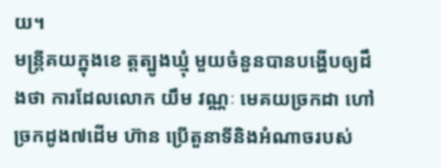យ។
មន្ត្រីគយក្នុងខេ ត្តត្បូងឃ្មុំ មួយចំនួនបានបង្ហើបឲ្យដឹងថា ការដែលលោក យឹម វណ្ណៈ មេគយច្រកដា ហៅច្រកដូង៧ដើម ហ៊ាន ប្រើតួនាទីនិងអំណាចរបស់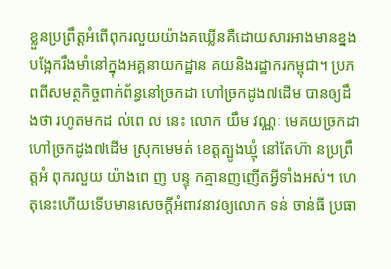ខ្លួនប្រព្រឹត្តអំពើពុករលួយយ៉ាងគឃ្លើនគឺដោយសារអាងមានខ្នងបង្អែករឹងមាំនៅក្នុងអគ្គនាយកដ្ឋាន គយនិងរដ្ឋាករកម្ពុជា។ ប្រភពពីសមត្ថកិច្ចពាក់ព័ន្ធនៅច្រកដា ហៅច្រកដូង៧ដើម បានឲ្យដឹងថា រហូតមកដ ល់ពេ ល នេះ លោក យឹម វណ្ណៈ មេគយច្រកដា ហៅច្រកដូង៧ដើម ស្រុកមេមត់ ខេត្តត្បូងឃ្មុំ នៅតែហ៊ា នប្រព្រឹត្តអំ ពុករលួយ យ៉ាងពេ ញ បន្ទុ កគ្មានញញើតអ្វីទាំងអស់។ ហេតុនេះហើយទើបមានសេចក្តីអំពាវនាវឲ្យលោក ទន់ ចាន់ធី ប្រធា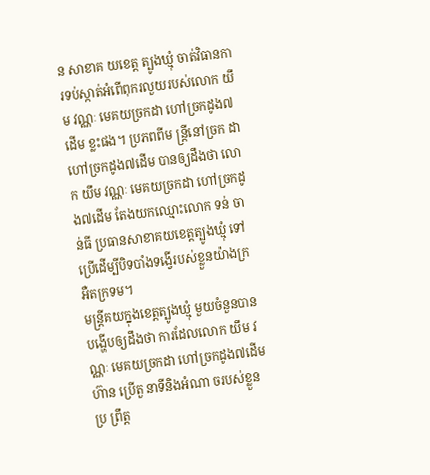ន សាខាគ យខេត្ត ត្បូងឃ្មុំ ចាត់វិធានការទប់ស្កាត់អំពើពុករលួយរបស់លោក យឹម វណ្ណៈ មេគយច្រកដា ហៅច្រកដូង៧ដើម ខ្លះផង។ ប្រភពពីម ន្ត្រីនៅច្រក ដា ហៅច្រកដូង៧ដើម បានឲ្យដឹងថា លោក យឹម វណ្ណៈ មេគយច្រកដា ហៅច្រកដូង៧ដើម តែងយកឈ្មោះលោក ទន់ ចាន់ធី ប្រធានសាខាគយខេត្តត្បូងឃ្មុំ ទៅប្រើដើម្បីបិទបាំងទង្វើរបស់ខ្លួនយ៉ាងក្រអឺតក្រទម។
មន្ត្រីគយក្នុងខេត្តត្បូងឃ្មុំ មួយចំនួនបានបង្ហើបឲ្យដឹងថា ការដែលលោក យឹម វណ្ណៈ មេគយច្រកដា ហៅច្រកដូង៧ដើម ហ៊ាន ប្រើតួ នាទីនិងអំណា ចរបស់ខ្លួនប្រ ព្រឹត្ត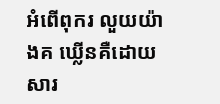អំពើពុករ លួយយ៉ាងគ ឃ្លើនគឺដោយ សារ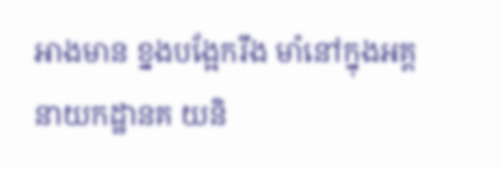អាងមាន ខ្នងបង្អែករឹង មាំនៅក្នុងអគ្គ នាយកដ្ឋានគ យនិ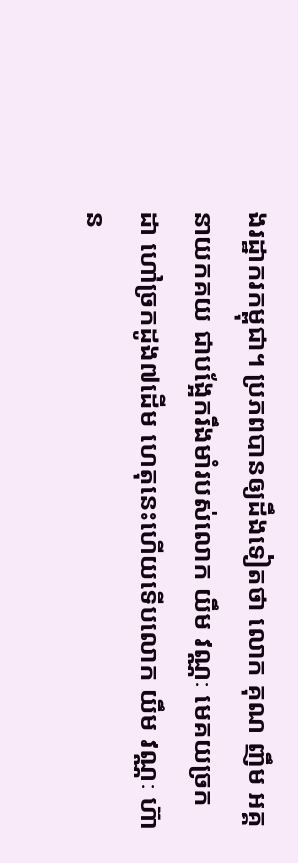ងរដ្ឋាករកម្ពុជា។ ប្រភពបានឲ្យដឹងទៀតថា លោក គុណ ញឹម អគ្គនាយកគយ ជាបង្អែករឹងមាំរបស់លោក យឹម វណ្ណៈ មេគយច្រកដា ហៅច្រកដូង៧ដើម ហេតុនេះហើយទើបលោក យឹម វណ្ណៈ ហ៊ាន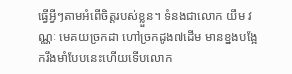ធ្វើអ្វីៗតាមអំពើចិត្តរបស់ខ្លួន។ ទំនងជាលោក យឹម វណ្ណៈ មេគយច្រកដា ហៅច្រកដូង៧ដើម មានខ្នងបង្អែករឹងមាំបែបនេះហើយទើបលោក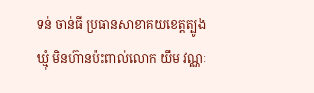ទន់ ចាន់ធី ប្រធានសាខាគយខេត្តត្បូងឃ្មុំ មិនហ៊ានប៉ះពាល់លោក យឹម វណ្ណៈ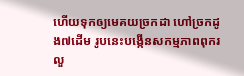ហើយទុកឲ្យមេគយច្រកដា ហៅច្រកដូង៧ដើម រូបនេះបង្កើនសកម្មភាពពុករលួ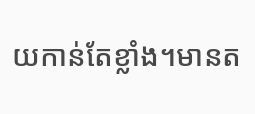យកាន់តែខ្លាំង។មានត